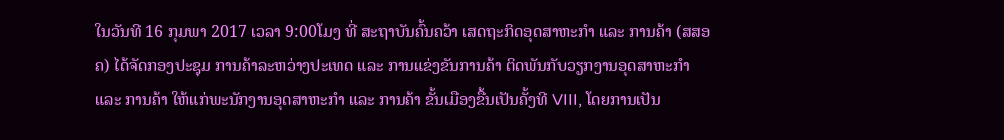ໃນວັນທີ 16 ກຸມພາ 2017 ເວລາ 9:00ໂມງ ທີ່ ສະຖາບັນຄົ້ນຄວ້າ ເສດຖະກິດອຸດສາຫະກຳ ແລະ ການຄ້າ (ສສອຄ) ໄດ້ຈັດກອງປະຊຸມ ການຄ້າລະຫວ່າງປະເທດ ແລະ ການແຂ່ງຂັນການຄ້າ ຕິດພັນກັບວຽກງານອຸດສາຫະກຳ ແລະ ການຄ້າ ໃຫ້ແກ່ພະນັກງານອຸດສາຫະກຳ ແລະ ການຄ້າ ຂັ້ນເມືອງຂື້ນເປັນຄັ້ງທີ VIII, ໂດຍການເປັນ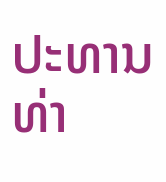ປະທານ ທ່າ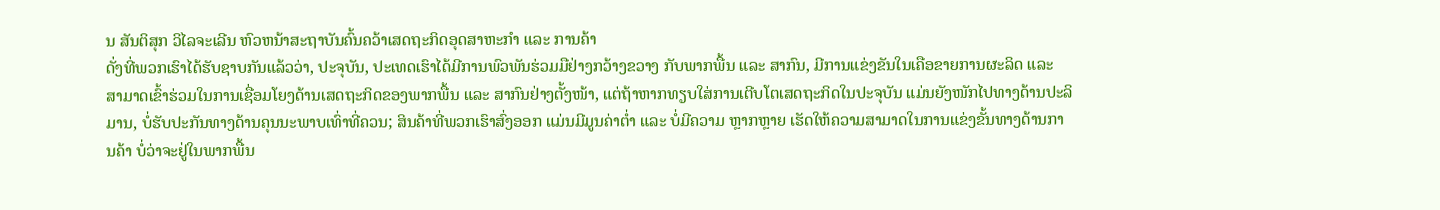ນ ສັນຕິສຸກ ວິໄລຈະເລີນ ຫົວຫນ້າສະຖາບັນຄົ້ນຄວ້າເສດຖະກິດອຸດສາຫະກໍາ ແລະ ການຄ້າ
ດັ່ງທີ່ພວກເຮົາໄດ້ຮັບຊາບກັນແລ້ວວ່າ, ປະຈຸບັນ, ປະເທດເຮົາໄດ້ມີການພົວພັນຮ່ວມມືຢ່າງກວ້າງຂວາງ ກັບພາກພື້ນ ແລະ ສາກົນ, ມີການແຂ່ງຂັນໃນເຄືອຂາຍການຜະລິດ ແລະ ສາມາດເຂົ້າຮ່ວມໃນການເຊື່ອມໂຍງດ້ານເສດຖະກິດຂອງພາກພື້ນ ແລະ ສາກົນຢ່າງຕັ້ງໜ້າ, ແຕ່ຖ້າຫາກທຽບໃສ່ການເຕີບໂຕເສດຖະກິດໃນປະຈຸບັນ ແມ່ນຍັງໜັກໄປທາງດ້ານປະລິມານ, ບໍ່ຮັບປະກັນທາງດ້ານຄຸນນະພາບເທົ່າທີ່ຄວນ; ສິນຄ້າທີ່ພວກເຮົາສົ່ງອອກ ແມ່ນມີມູນຄ່າຕ່ຳ ແລະ ບໍ່ມີຄວາມ ຫຼາກຫຼາຍ ເຮັດໃຫ້ຄວາມສາມາດໃນການແຂ່ງຂັ້ນທາງດ້ານການຄ້າ ບໍ່ວ່າຈະຢູ່ໃນພາກພື້ນ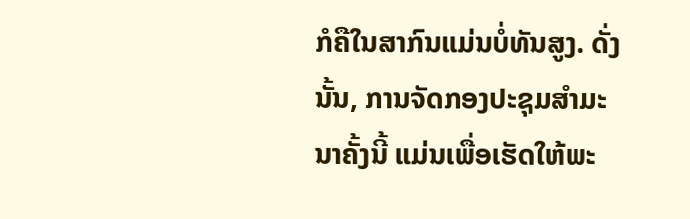ກໍຄືໃນສາກົນແມ່ນບໍ່ທັນສູງ. ດັ່ງນັ້ນ, ການຈັດກອງປະຊຸມສຳມະນາຄັ້ງນີ້ ແມ່ນເພື່ອເຮັດໃຫ້ພະ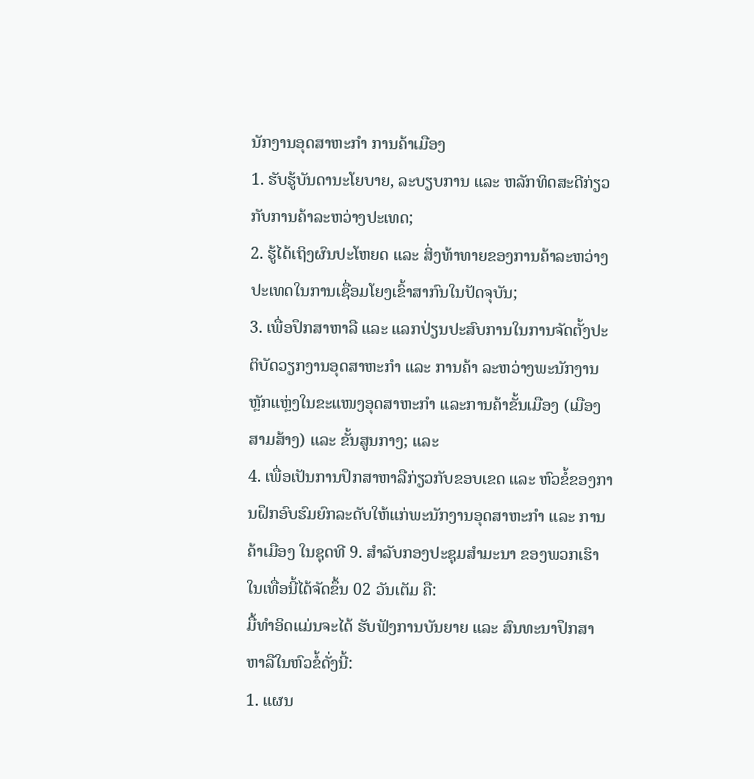ນັກງານອຸດສາຫະກໍາ ການຄ້າເມືອງ
1. ຮັບຮູ້ບັນດານະໂຍບາຍ, ລະບຽບການ ແລະ ຫລັກທິດສະດີກ່ຽວກັບການຄ້າລະຫວ່າງປະເທດ;
2. ຮູ້ໄດ້ເຖິງຜົນປະໂຫຍດ ແລະ ສິ່ງທ້າທາຍຂອງການຄ້າລະຫວ່າງປະເທດໃນການເຊື່ອມໂຍງເຂົ້າສາກົນໃນປັດຈຸບັນ;
3. ເພື່ອປຶກສາຫາລື ແລະ ແລກປ່ຽນປະສົບການໃນການຈັດຕັ້ງປະຕິບັດວຽກງານອຸດສາຫະກຳ ແລະ ການຄ້າ ລະຫວ່າງພະນັກງານຫຼັກແຫຼ່ງໃນຂະແໜງອຸດສາຫະກຳ ແລະການຄ້າຂັ້ນເມືອງ (ເມືອງສາມສ້າງ) ແລະ ຂັ້ນສູນກາງ; ແລະ
4. ເພື່ອເປັນການປຶກສາຫາລືກ່ຽວກັບຂອບເຂດ ແລະ ຫົວຂໍ້ຂອງການຝຶກອົບຮົມຍົກລະດັບໃຫ້ແກ່ພະນັກງານອຸດສາຫະກໍາ ແລະ ການຄ້າເມືອງ ໃນຊຸດທີ 9. ສຳລັບກອງປະຊຸມສຳມະນາ ຂອງພວກເຮົາໃນເທື່ອນີ້ໄດ້ຈັດຂຶ້ນ 02 ວັນເຕັມ ຄື:
ມື້ທໍາອິດແມ່ນຈະໄດ້ ຮັບຟັງການບັນຍາຍ ແລະ ສົນທະນາປຶກສາຫາລືໃນຫົວຂໍ້ດັ່ງນີ້:
1. ແຜນ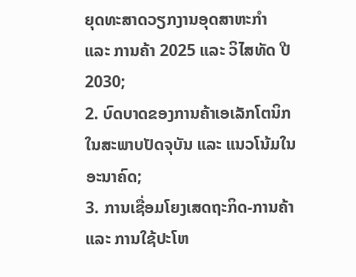ຍຸດທະສາດວຽກງານອຸດສາຫະກຳ ແລະ ການຄ້າ 2025 ແລະ ວິໄສທັດ ປີ 2030;
2. ບົດບາດຂອງການຄ້າເອເລັກໂຕນິກ ໃນສະພາບປັດຈຸບັນ ແລະ ແນວໂນ້ມໃນອະນາຄົດ;
3. ການເຊື່ອມໂຍງເສດຖະກິດ-ການຄ້າ ແລະ ການໃຊ້ປະໂຫ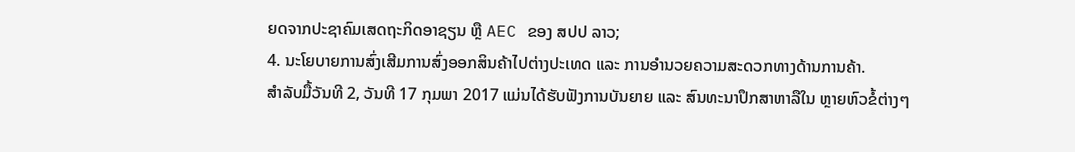ຍດຈາກປະຊາຄົມເສດຖະກິດອາຊຽນ ຫຼື AEC ຂອງ ສປປ ລາວ;
4. ນະໂຍບາຍການສົ່ງເສີມການສົ່ງອອກສິນຄ້າໄປຕ່າງປະເທດ ແລະ ການອຳນວຍຄວາມສະດວກທາງດ້ານການຄ້າ.
ສຳລັບມື້ວັນທີ 2, ວັນທີ 17 ກຸມພາ 2017 ແມ່ນໄດ້ຮັບຟັງການບັນຍາຍ ແລະ ສົນທະນາປຶກສາຫາລືໃນ ຫຼາຍຫົວຂໍ້ຕ່າງໆ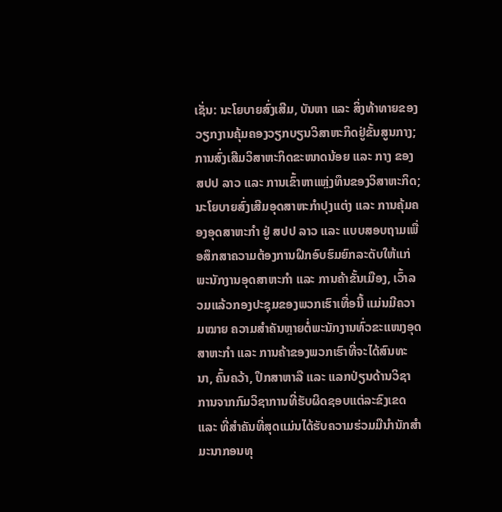ເຊັ່ນ: ນະໂຍບາຍສົ່ງເສີມ, ບັນຫາ ແລະ ສິ່ງທ້າທາຍຂອງວຽກງານຄຸ້ມຄອງວຽກບຽນວິສາຫະກິດຢູ່ຂັ້ນສູນກາງ; ການສົ່ງເສີມວິສາຫະກິດຂະໜາດນ້ອຍ ແລະ ກາງ ຂອງ ສປປ ລາວ ແລະ ການເຂົ້າຫາແຫຼ່ງທຶນຂອງວິສາຫະກິດ; ນະໂຍບາຍສົ່ງເສີມອຸດສາຫະກຳປຸງແຕ່ງ ແລະ ການຄຸ້ມຄອງອຸດສາຫະກຳ ຢູ່ ສປປ ລາວ ແລະ ແບບສອບຖາມເພື່ອສຶກສາຄວາມຕ້ອງການຝຶກອົບຮົມຍົກລະດັບໃຫ້ແກ່ພະນັກງານອຸດສາຫະກໍາ ແລະ ການຄ້າຂັ້ນເມືອງ, ເວົ້າລວມແລ້ວກອງປະຊຸມຂອງພວກເຮົາເທື່ອນີ້ ແມ່ນມີຄວາມໝາຍ ຄວາມສຳຄັນຫຼາຍຕໍ່ພະນັກງານທົ່ວຂະແໜງອຸດສາຫະກຳ ແລະ ການຄ້າຂອງພວກເຮົາທີ່ຈະໄດ້ສົນທະນາ, ຄົ້ນຄວ້າ, ປຶກສາຫາລື ແລະ ແລກປ່ຽນດ້ານວິຊາການຈາກກົມວິຊາການທີ່ຮັບຜິດຊອບແຕ່ລະຂົງເຂດ ແລະ ທີ່ສໍາຄັນທີ່ສຸດແມ່ນໄດ້ຮັບຄວາມຮ່ວມມືນໍານັກສໍາມະນາກອນທຸ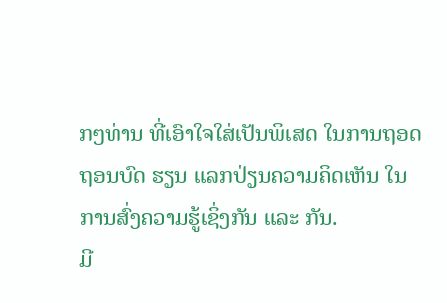ກໆທ່ານ ທີ່ເອົາໃຈໃສ່ເປັນພິເສດ ໃນການຖອດຖອນບົດ ຮຽນ ແລກປ່ຽນຄວາມຄິດເຫັນ ໃນການສົ່ງຄວາມຮູ້ເຊິ່ງກັນ ແລະ ກັນ.
ມີ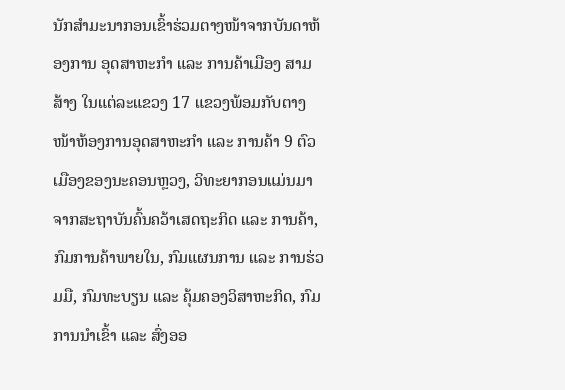ນັກສຳມະນາກອນເຂົ້າຮ່ວມຕາງໜ້າຈາກບັນດາຫ້ອງການ ອຸດສາຫະກໍາ ແລະ ການຄ້າເມືອງ ສາມສ້າງ ໃນແຕ່ລະແຂວງ 17 ແຂວງພ້ອມກັບຕາງໜ້າຫ້ອງການອຸດສາຫະກໍາ ແລະ ການຄ້າ 9 ຕົວເມືອງຂອງນະຄອນຫຼວງ, ວິທະຍາກອນແມ່ນມາຈາກສະຖາບັນຄົ້ນຄວ້າເສດຖະກິດ ແລະ ການຄ້າ, ກົມການຄ້າພາຍໃນ, ກົມແຜນການ ແລະ ການຮ່ວມມື, ກົມທະບຽນ ແລະ ຄຸ້ມຄອງວິສາຫະກິດ, ກົມການນຳເຂົ້າ ແລະ ສົ່ງອອ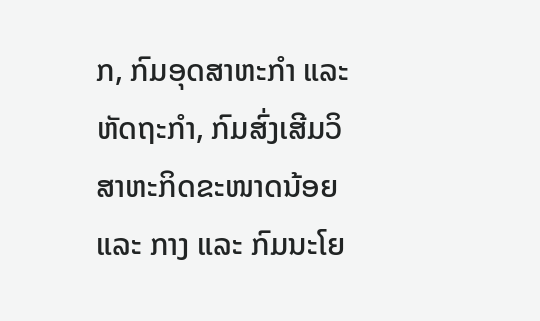ກ, ກົມອຸດສາຫະກຳ ແລະ ຫັດຖະກໍາ, ກົມສົ່ງເສີມວິສາຫະກິດຂະໜາດນ້ອຍ ແລະ ກາງ ແລະ ກົມນະໂຍ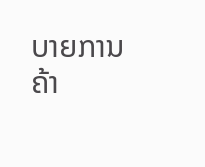ບາຍການຄ້າ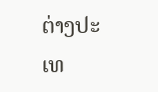ຕ່າງປະເທ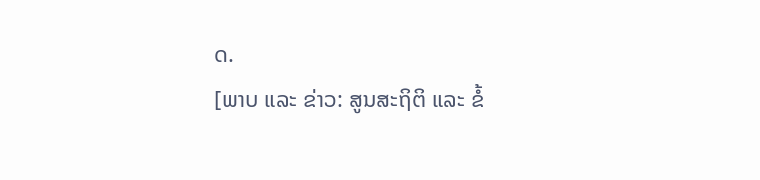ດ.
[ພາບ ແລະ ຂ່າວ: ສູນສະຖິຕິ ແລະ ຂໍ້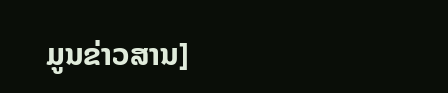ມູນຂ່າວສານ]